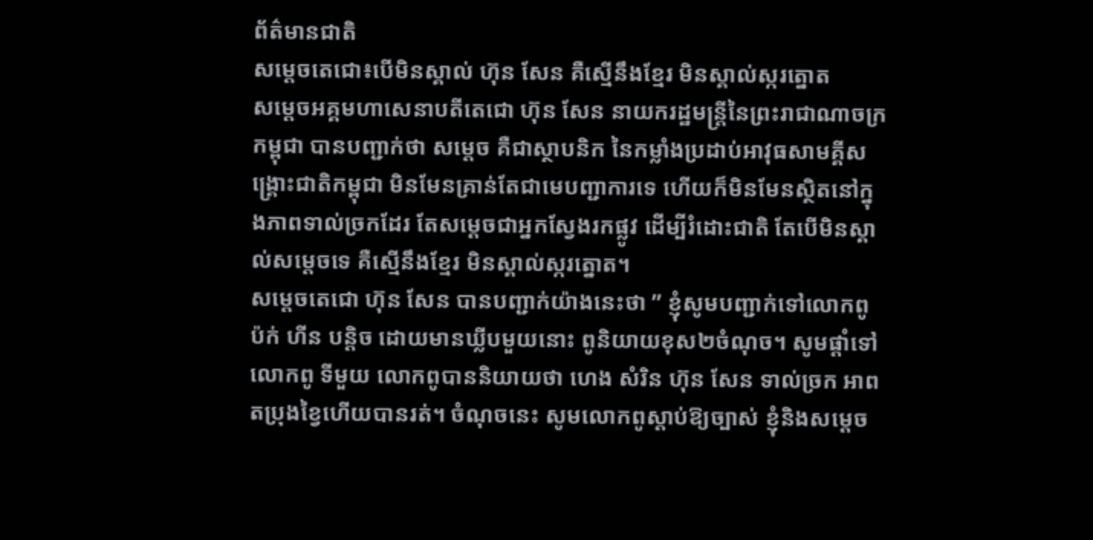ព័ត៌មានជាតិ
សម្តេចតេជោ៖បើមិនស្គាល់ ហ៊ុន សែន គឺស្មើនឹងខ្មែរ មិនស្គាល់ស្ករត្នោត
សម្តេចអគ្គមហាសេនាបតីតេជោ ហ៊ុន សែន នាយករដ្ឋមន្រ្តីនៃព្រះរាជាណាចក្រកម្ពុជា បានបញ្ជាក់ថា សម្តេច គឺជាស្ថាបនិក នៃកម្លាំងប្រដាប់អាវុធសាមគ្គីសង្គ្រោះជាតិកម្ពុជា មិនមែនគ្រាន់តែជាមេបញ្ជាការទេ ហើយក៏មិនមែនស្ថិតនៅក្នុងភាពទាល់ច្រកដែរ តែសម្តេចជាអ្នកស្វែងរកផ្លូវ ដើម្បីរំដោះជាតិ តែបើមិនស្គាល់សម្តេចទេ គឺស្មើនឹងខ្មែរ មិនស្គាល់ស្ករត្នោត។
សម្តេចតេជោ ហ៊ុន សែន បានបញ្ជាក់យ៉ាងនេះថា ” ខ្ញុំសូមបញ្ជាក់ទៅលោកពូ ប៉ក់ ហីន បន្តិច ដោយមានឃ្លីបមួយនោះ ពូនិយាយខុស២ចំណុច។ សូមផ្ដាំទៅលោកពូ ទីមួយ លោកពូបាននិយាយថា ហេង សំរិន ហ៊ុន សែន ទាល់ច្រក អាពតប្រុងខ្វៃហើយបានរត់។ ចំណុចនេះ សូមលោកពូស្ដាប់ឱ្យច្បាស់ ខ្ញុំនិងសម្ដេច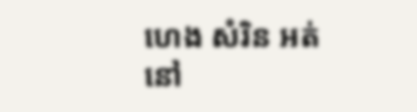ហេង សំរិន អត់នៅ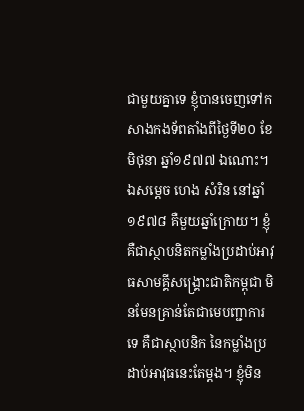ជាមួយគ្នាទេ ខ្ញុំបានចេញទៅកសាងកងទ័ពតាំងពីថ្ងៃទី២០ ខែមិថុនា ឆ្នាំ១៩៧៧ ឯណោះ។ ឯសម្ដេច ហេង សំរិន នៅឆ្នាំ១៩៧៨ គឺមួយឆ្នាំក្រោយ។ ខ្ញុំគឺជាស្ថាបនិតកម្លាំងប្រដាប់អាវុធសាមគ្គីសង្គ្រោះជាតិកម្ពុជា មិនមែនគ្រាន់តែជាមេបញ្ជាការទេ គឺជាស្ថាបនិក នៃកម្លាំងប្រដាប់អាវុធនេះតែម្ដង។ ខ្ញុំមិន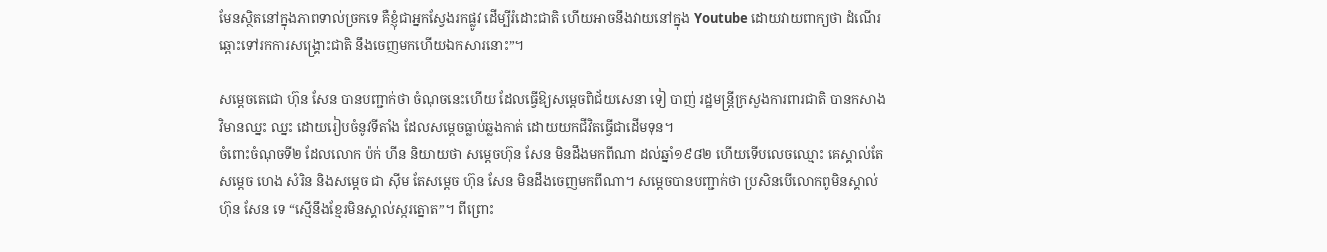មែនស្ថិតនៅក្នុងភាពទាល់ច្រកទេ គឺខ្ញុំជាអ្នកស្វែងរកផ្លូវ ដើម្បីរំដោះជាតិ ហើយអាចនឹងវាយនៅក្នុង Youtube ដោយវាយពាក្យថា ដំណើរឆ្ពោះទៅរកការសង្គ្រោះជាតិ នឹងចេញមកហើយឯកសារនោះ”។

សម្ដេចតេជោ ហ៊ុន សែន បានបញ្ជាក់ថា ចំណុចនេះហើយ ដែលធ្វើឱ្យសម្ដេចពិជ័យសេនា ទៀ បាញ់ រដ្ឋមន្ត្រីក្រសួងការពារជាតិ បានកសាងវិមានឈ្នះ ឈ្នះ ដោយរៀបចំនូវទីតាំង ដែលសម្ដេចធ្លាប់ឆ្លងកាត់ ដោយយកជីវិតធ្វើជាដើមទុន។
ចំពោះចំណុចទី២ ដែលលោក ប៉ក់ ហីន និយាយថា សម្ដេចហ៊ុន សែន មិនដឹងមកពីណា ដល់ឆ្នាំ១៩៨២ ហើយទើបលេចឈ្មោះ គេស្គាល់តែសម្ដេច ហេង សំរិន និងសម្តេច ជា ស៊ីម តែសម្តេច ហ៊ុន សែន មិនដឹងចេញមកពីណា។ សម្ដេចបានបញ្ជាក់ថា ប្រសិនបើលោកពូមិនស្គាល់ ហ៊ុន សែន ទេ “ស្មើនឹងខ្មែរមិនស្គាល់ស្ករត្នោត”។ ពីព្រោះ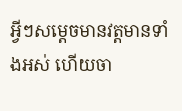អ្វីៗសម្ដេចមានវត្តមានទាំងអស់ ហើយចា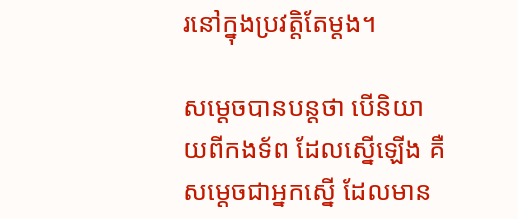រនៅក្នុងប្រវត្តិតែម្ដង។

សម្ដេចបានបន្តថា បើនិយាយពីកងទ័ព ដែលស្នើឡើង គឺសម្ដេចជាអ្នកស្នើ ដែលមាន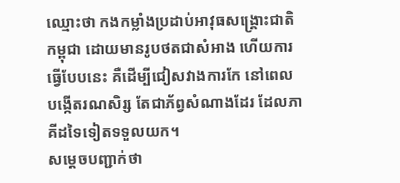ឈ្មោះថា កងកម្លាំងប្រដាប់អាវុធសង្គ្រោះជាតិកម្ពុជា ដោយមានរូបថតជាសំអាង ហើយការធ្វើបែបនេះ គឺដើម្បីជៀសវាងការកែ នៅពេលបង្កើតរណសិរ្ស តែជាភ័ព្វសំណាងដែរ ដែលភាគីដទៃទៀតទទួលយក។
សម្តេចបញ្ជាក់ថា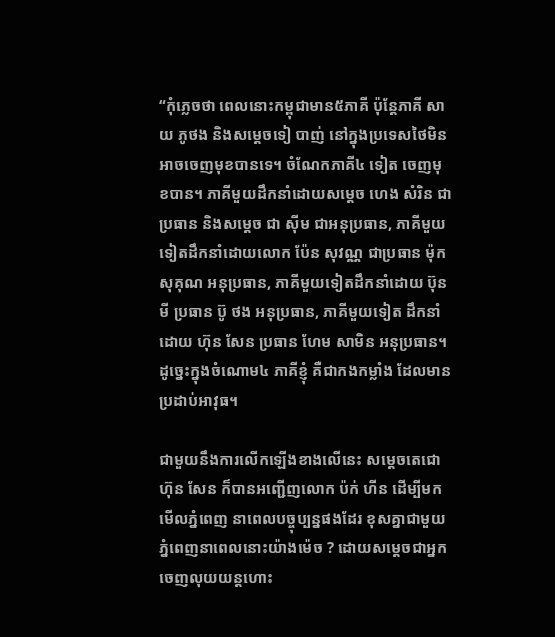“កុំភ្លេចថា ពេលនោះកម្ពុជាមាន៥ភាគី ប៉ុន្តែភាគី សាយ ភូថង និងសម្ដេចទៀ បាញ់ នៅក្នុងប្រទេសថៃមិនអាចចេញមុខបានទេ។ ចំណែកភាគី៤ ទៀត ចេញមុខបាន។ ភាគីមួយដឹកនាំដោយសម្ដេច ហេង សំរិន ជាប្រធាន និងសម្ដេច ជា ស៊ីម ជាអនុប្រធាន, ភាគីមួយទៀតដឹកនាំដោយលោក ប៉ែន សុវណ្ណ ជាប្រធាន ម៉ុក សុគុណ អនុប្រធាន, ភាគីមួយទៀតដឹកនាំដោយ ប៊ុន មី ប្រធាន ប៊ូ ថង អនុប្រធាន, ភាគីមួយទៀត ដឹកនាំដោយ ហ៊ុន សែន ប្រធាន ហែម សាមិន អនុប្រធាន។ ដូច្នេះក្នុងចំណោម៤ ភាគីខ្ញុំ គឺជាកងកម្លាំង ដែលមានប្រដាប់អាវុធ។

ជាមួយនឹងការលើកឡើងខាងលើនេះ សម្ដេចតេជោហ៊ុន សែន ក៏បានអញ្ជើញលោក ប៉ក់ ហីន ដើម្បីមកមើលភ្នំពេញ នាពេលបច្ចុប្បន្នផងដែរ ខុសគ្នាជាមួយភ្នំពេញនាពេលនោះយ៉ាងម៉េច ? ដោយសម្ដេចជាអ្នកចេញលុយយន្តហោះ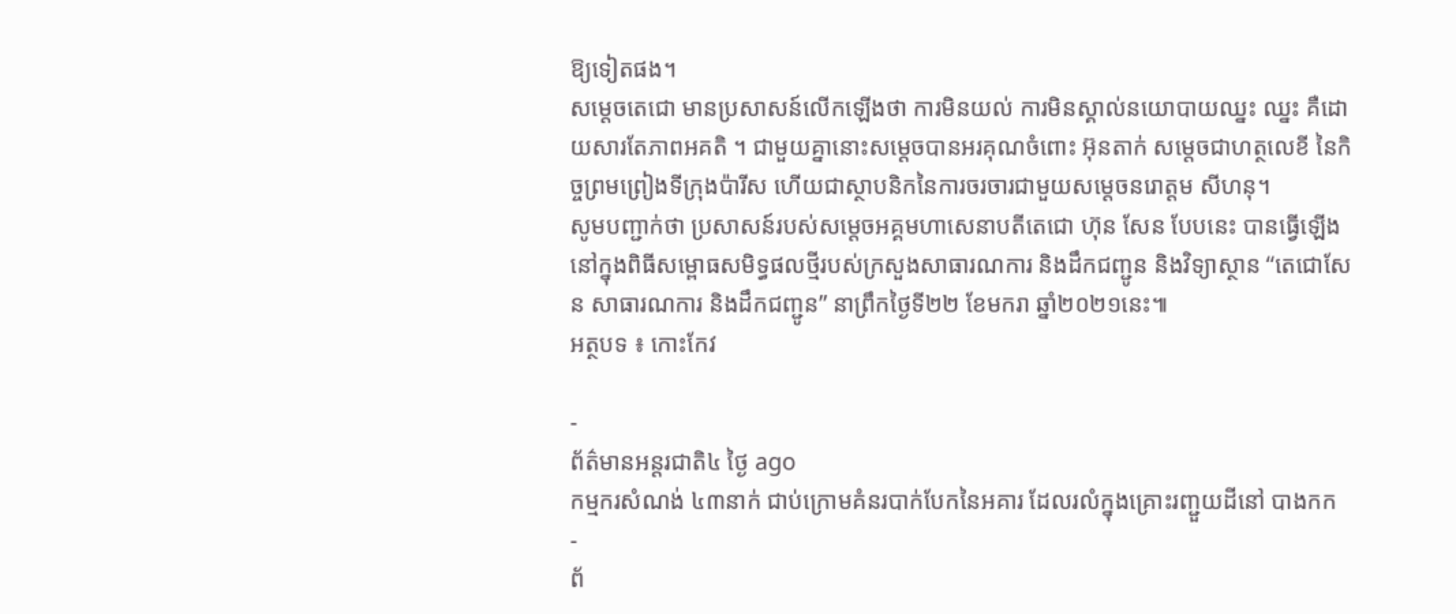ឱ្យទៀតផង។
សម្ដេចតេជោ មានប្រសាសន៍លើកឡើងថា ការមិនយល់ ការមិនស្គាល់នយោបាយឈ្នះ ឈ្នះ គឺដោយសារតែភាពអគតិ ។ ជាមួយគ្នានោះសម្ដេចបានអរគុណចំពោះ អ៊ុនតាក់ សម្តេចជាហត្ថលេខី នៃកិច្ចព្រមព្រៀងទីក្រុងប៉ារីស ហើយជាស្ថាបនិកនៃការចរចារជាមួយសម្ដេចនរោត្តម សីហនុ។
សូមបញ្ជាក់ថា ប្រសាសន៍របស់សម្តេចអគ្គមហាសេនាបតីតេជោ ហ៊ុន សែន បែបនេះ បានធ្វើឡើងនៅក្នុងពិធីសម្ពោធសមិទ្ធផលថ្មីរបស់ក្រសួងសាធារណការ និងដឹកជញ្ជូន និងវិទ្យាស្ថាន “តេជោសែន សាធារណការ និងដឹកជញ្ជូន” នាព្រឹកថ្ងៃទី២២ ខែមករា ឆ្នាំ២០២១នេះ៕
អត្ថបទ ៖ កោះកែវ

-
ព័ត៌មានអន្ដរជាតិ៤ ថ្ងៃ ago
កម្មករសំណង់ ៤៣នាក់ ជាប់ក្រោមគំនរបាក់បែកនៃអគារ ដែលរលំក្នុងគ្រោះរញ្ជួយដីនៅ បាងកក
-
ព័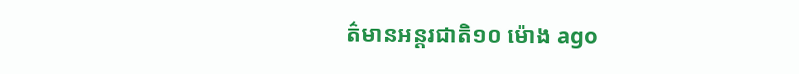ត៌មានអន្ដរជាតិ១០ ម៉ោង ago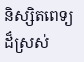និស្សិតពេទ្យដ៏ស្រស់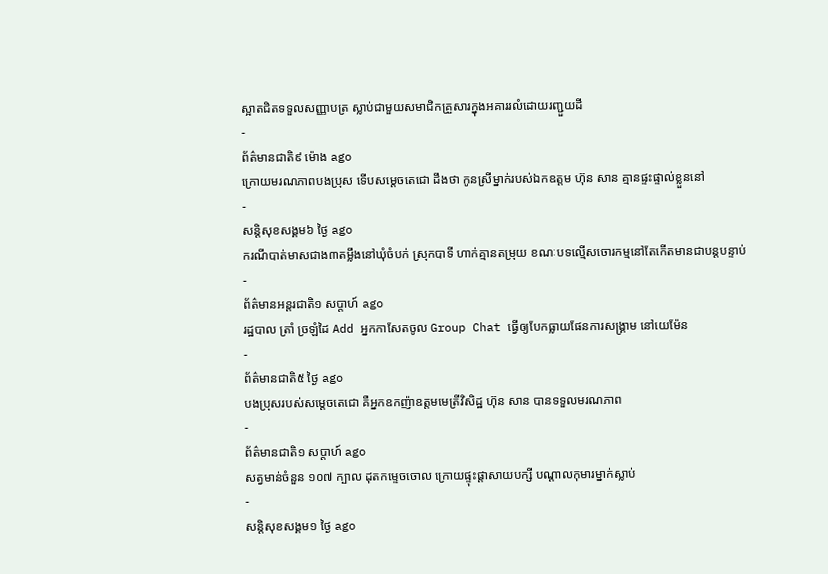ស្អាតជិតទទួលសញ្ញាបត្រ ស្លាប់ជាមួយសមាជិកគ្រួសារក្នុងអគាររលំដោយរញ្ជួយដី
-
ព័ត៌មានជាតិ៩ ម៉ោង ago
ក្រោយមរណភាពបងប្រុស ទើបសម្ដេចតេជោ ដឹងថា កូនស្រីម្នាក់របស់ឯកឧត្តម ហ៊ុន សាន គ្មានផ្ទះផ្ទាល់ខ្លួននៅ
-
សន្តិសុខសង្គម៦ ថ្ងៃ ago
ករណីបាត់មាសជាង៣តម្លឹងនៅឃុំចំបក់ ស្រុកបាទី ហាក់គ្មានតម្រុយ ខណៈបទល្មើសចោរកម្មនៅតែកើតមានជាបន្តបន្ទាប់
-
ព័ត៌មានអន្ដរជាតិ១ សប្តាហ៍ ago
រដ្ឋបាល ត្រាំ ច្រឡំដៃ Add អ្នកកាសែតចូល Group Chat ធ្វើឲ្យបែកធ្លាយផែនការសង្គ្រាម នៅយេម៉ែន
-
ព័ត៌មានជាតិ៥ ថ្ងៃ ago
បងប្រុសរបស់សម្ដេចតេជោ គឺអ្នកឧកញ៉ាឧត្តមមេត្រីវិសិដ្ឋ ហ៊ុន សាន បានទទួលមរណភាព
-
ព័ត៌មានជាតិ១ សប្តាហ៍ ago
សត្វមាន់ចំនួន ១០៧ ក្បាល ដុតកម្ទេចចោល ក្រោយផ្ទុះផ្ដាសាយបក្សី បណ្តាលកុមារម្នាក់ស្លាប់
-
សន្តិសុខសង្គម១ ថ្ងៃ ago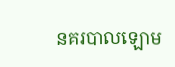នគរបាលឡោម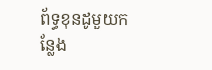ព័ទ្ធខុនដូមួយកន្លែង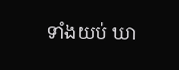ទាំងយប់ ឃា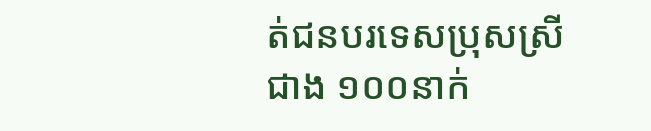ត់ជនបរទេសប្រុសស្រីជាង ១០០នាក់